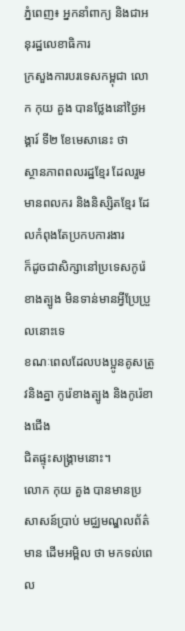ភ្នំពេញ៖ អ្នកនាំពាក្យ និងជាអនុរដ្ឋលេខាធិការ
ក្រសួងការបរទេសកម្ពុជា លោក កុយ គួង បានថ្លែងនៅថ្ងៃអង្គារ៍ ទី២ ខែមេសានេះ ថា
ស្ថានភាពពលរដ្ឋខ្មែរ ដែលរួមមានពលករ និងនិស្សិតខ្មែរ ដែលកំពុងតែប្រកបការងារ
ក៏ដូចជាសិក្សានៅប្រទេសកូរ៉េខាងត្បូង មិនទាន់មានអ្វីប្រែប្រួលនោះទេ
ខណៈពេលដែលបងប្អូនគូសត្រូវនិងគ្នា កូរ៉េខាងត្បូង និងកូរ៉េខាងជើង
ជិតផ្ទុះសង្គ្រាមនោះ។
លោក កុយ គួង បានមានប្រសាសន៍ប្រាប់ មជ្ឈមណ្ឌលព័ត៌មាន ដើមអម្ពិល ថា មកទល់ពេល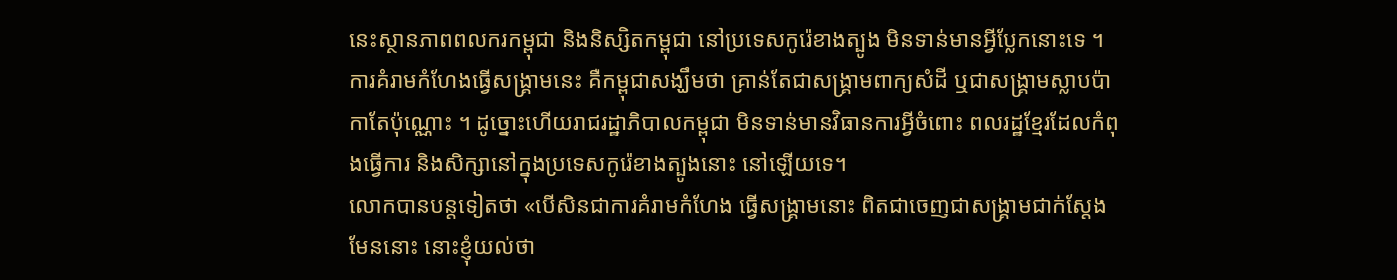នេះស្ថានភាពពលករកម្ពុជា និងនិស្សិតកម្ពុជា នៅប្រទេសកូរ៉េខាងត្បូង មិនទាន់មានអ្វីប្លែកនោះទេ ។ការគំរាមកំហែងធ្វើសង្គ្រាមនេះ គឺកម្ពុជាសង្ឃឹមថា គ្រាន់តែជាសង្រ្គាមពាក្យសំដី ឬជាសង្គ្រាមស្លាបប៉ាកាតែប៉ុណ្ណោះ ។ ដូច្នោះហើយរាជរដ្ឋាភិបាលកម្ពុជា មិនទាន់មានវិធានការអ្វីចំពោះ ពលរដ្ឋខ្មែរដែលកំពុងធ្វើការ និងសិក្សានៅក្នុងប្រទេសកូរ៉េខាងត្បូងនោះ នៅឡើយទេ។
លោកបានបន្តទៀតថា «បើសិនជាការគំរាមកំហែង ធ្វើសង្រ្គាមនោះ ពិតជាចេញជាសង្រ្គាមជាក់ស្តែងមែននោះ នោះខ្ញុំយល់ថា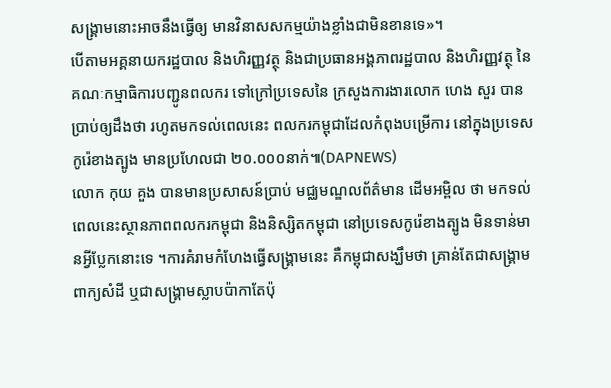សង្រ្គាមនោះអាចនឹងធ្វើឲ្យ មានវិនាសសកម្មយ៉ាងខ្លាំងជាមិនខានទេ»។
បើតាមអគ្គនាយករដ្ឋបាល និងហិរញ្ញវត្ថុ និងជាប្រធានអង្គភាពរដ្ឋបាល និងហិរញ្ញវត្ថុ នៃគណៈកម្មាធិការបញ្ជូនពលករ ទៅក្រៅប្រទេសនៃ ក្រសួងការងារលោក ហេង សួរ បានប្រាប់ឲ្យដឹងថា រហូតមកទល់ពេលនេះ ពលករកម្ពុជាដែលកំពុងបម្រើការ នៅក្នុងប្រទេសកូរ៉េខាងត្បូង មានប្រហែលជា ២០.០០០នាក់៕(DAPNEWS)
លោក កុយ គួង បានមានប្រសាសន៍ប្រាប់ មជ្ឈមណ្ឌលព័ត៌មាន ដើមអម្ពិល ថា មកទល់ពេលនេះស្ថានភាពពលករកម្ពុជា និងនិស្សិតកម្ពុជា នៅប្រទេសកូរ៉េខាងត្បូង មិនទាន់មានអ្វីប្លែកនោះទេ ។ការគំរាមកំហែងធ្វើសង្គ្រាមនេះ គឺកម្ពុជាសង្ឃឹមថា គ្រាន់តែជាសង្រ្គាមពាក្យសំដី ឬជាសង្គ្រាមស្លាបប៉ាកាតែប៉ុ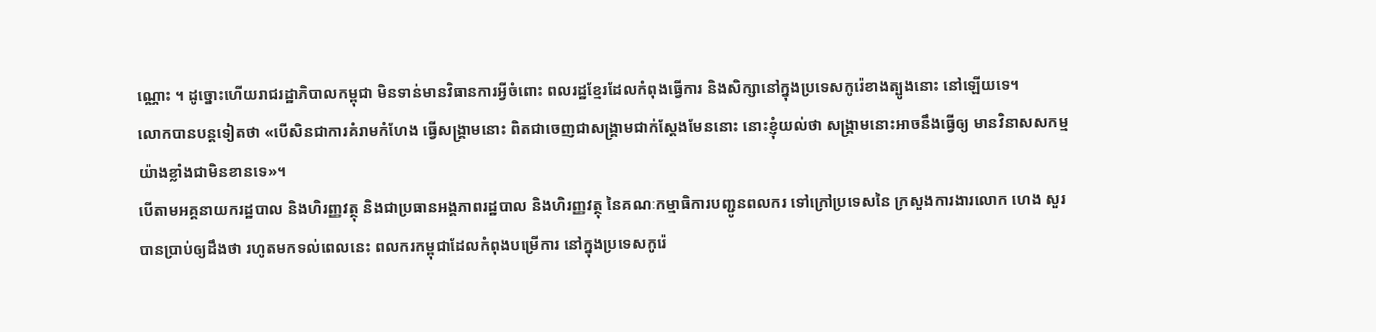ណ្ណោះ ។ ដូច្នោះហើយរាជរដ្ឋាភិបាលកម្ពុជា មិនទាន់មានវិធានការអ្វីចំពោះ ពលរដ្ឋខ្មែរដែលកំពុងធ្វើការ និងសិក្សានៅក្នុងប្រទេសកូរ៉េខាងត្បូងនោះ នៅឡើយទេ។
លោកបានបន្តទៀតថា «បើសិនជាការគំរាមកំហែង ធ្វើសង្រ្គាមនោះ ពិតជាចេញជាសង្រ្គាមជាក់ស្តែងមែននោះ នោះខ្ញុំយល់ថា សង្រ្គាមនោះអាចនឹងធ្វើឲ្យ មានវិនាសសកម្មយ៉ាងខ្លាំងជាមិនខានទេ»។
បើតាមអគ្គនាយករដ្ឋបាល និងហិរញ្ញវត្ថុ និងជាប្រធានអង្គភាពរដ្ឋបាល និងហិរញ្ញវត្ថុ នៃគណៈកម្មាធិការបញ្ជូនពលករ ទៅក្រៅប្រទេសនៃ ក្រសួងការងារលោក ហេង សួរ បានប្រាប់ឲ្យដឹងថា រហូតមកទល់ពេលនេះ ពលករកម្ពុជាដែលកំពុងបម្រើការ នៅក្នុងប្រទេសកូរ៉េ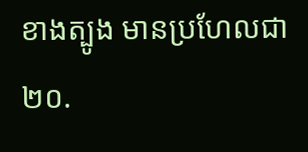ខាងត្បូង មានប្រហែលជា ២០.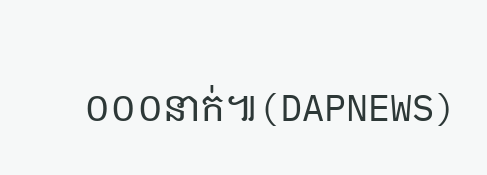០០០នាក់៕(DAPNEWS)